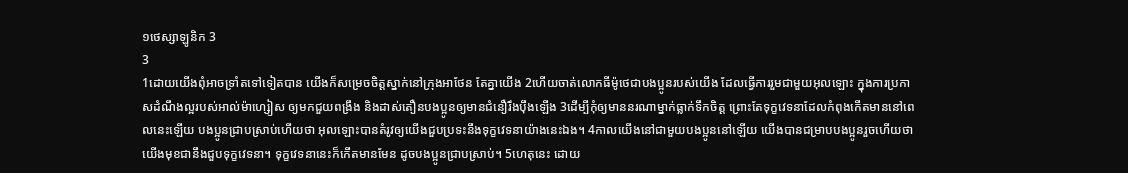១ថេស្សាឡូនិក 3
3
1ដោយយើងពុំអាចទ្រាំតទៅទៀតបាន យើងក៏សម្រេចចិត្ដស្នាក់នៅក្រុងអាថែន តែគ្នាយើង 2ហើយចាត់លោកធីម៉ូថេជាបងប្អូនរបស់យើង ដែលធ្វើការរួមជាមួយអុលឡោះ ក្នុងការប្រកាសដំណឹងល្អរបស់អាល់ម៉ាហ្សៀស ឲ្យមកជួយពង្រឹង និងដាស់តឿនបងប្អូនឲ្យមានជំនឿរឹងប៉ឹងឡើង 3ដើម្បីកុំឲ្យមាននរណាម្នាក់ធ្លាក់ទឹកចិត្ដ ព្រោះតែទុក្ខវេទនាដែលកំពុងកើតមាននៅពេលនេះឡើយ បងប្អូនជ្រាបស្រាប់ហើយថា អុលឡោះបានតំរូវឲ្យយើងជួបប្រទះនឹងទុក្ខវេទនាយ៉ាងនេះឯង។ 4កាលយើងនៅជាមួយបងប្អូននៅឡើយ យើងបានជម្រាបបងប្អូនរួចហើយថា យើងមុខជានឹងជួបទុក្ខវេទនា។ ទុក្ខវេទនានេះក៏កើតមានមែន ដូចបងប្អូនជ្រាបស្រាប់។ 5ហេតុនេះ ដោយ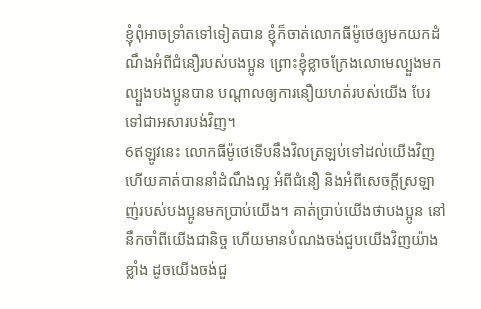ខ្ញុំពុំអាចទ្រាំតទៅទៀតបាន ខ្ញុំក៏ចាត់លោកធីម៉ូថេឲ្យមកយកដំណឹងអំពីជំនឿរបស់បងប្អូន ព្រោះខ្ញុំខ្លាចក្រែងលោមេល្បួងមកល្បួងបងប្អូនបាន បណ្ដាលឲ្យការនឿយហត់របស់យើង បែរទៅជាអសារបង់វិញ។
6ឥឡូវនេះ លោកធីម៉ូថេទើបនឹងវិលត្រឡប់ទៅដល់យើងវិញ ហើយគាត់បាននាំដំណឹងល្អ អំពីជំនឿ និងអំពីសេចក្ដីស្រឡាញ់របស់បងប្អូនមកប្រាប់យើង។ គាត់ប្រាប់យើងថាបងប្អូន នៅនឹកចាំពីយើងជានិច្ច ហើយមានបំណងចង់ជួបយើងវិញយ៉ាងខ្លាំង ដូចយើងចង់ជួ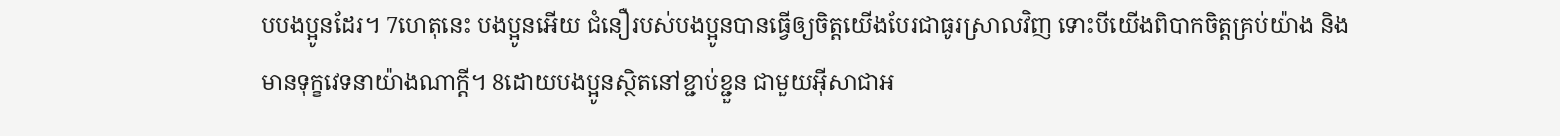បបងប្អូនដែរ។ 7ហេតុនេះ បងប្អូនអើយ ជំនឿរបស់បងប្អូនបានធ្វើឲ្យចិត្ដយើងបែរជាធូរស្រាលវិញ ទោះបីយើងពិបាកចិត្ដគ្រប់យ៉ាង និងមានទុក្ខវេទនាយ៉ាងណាក្ដី។ 8ដោយបងប្អូនស្ថិតនៅខ្ជាប់ខ្ជួន ជាមួយអ៊ីសាជាអ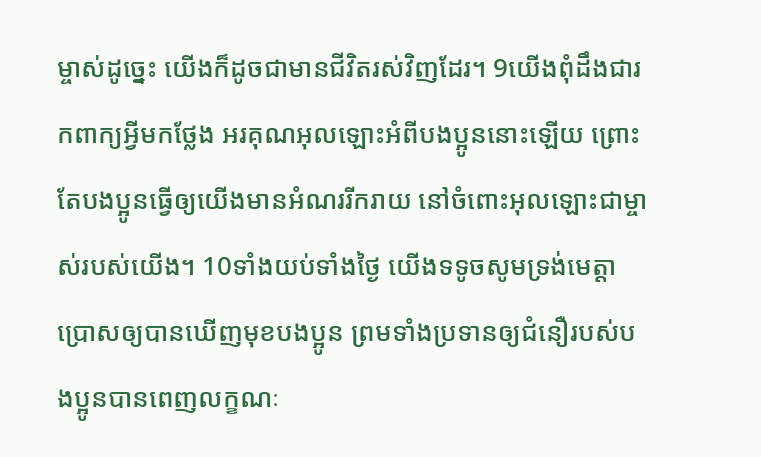ម្ចាស់ដូច្នេះ យើងក៏ដូចជាមានជីវិតរស់វិញដែរ។ 9យើងពុំដឹងជារកពាក្យអ្វីមកថ្លែង អរគុណអុលឡោះអំពីបងប្អូននោះឡើយ ព្រោះតែបងប្អូនធ្វើឲ្យយើងមានអំណររីករាយ នៅចំពោះអុលឡោះជាម្ចាស់របស់យើង។ 10ទាំងយប់ទាំងថ្ងៃ យើងទទូចសូមទ្រង់មេត្ដាប្រោសឲ្យបានឃើញមុខបងប្អូន ព្រមទាំងប្រទានឲ្យជំនឿរបស់បងប្អូនបានពេញលក្ខណៈ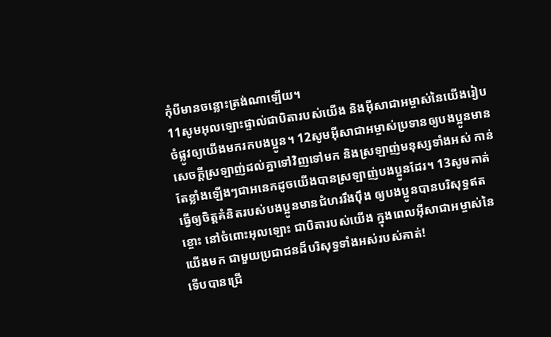កុំបីមានចន្លោះត្រង់ណាឡើយ។
11សូមអុលឡោះផ្ទាល់ជាបិតារបស់យើង និងអ៊ីសាជាអម្ចាស់នៃយើងរៀបចំផ្លូវឲ្យយើងមករកបងប្អូន។ 12សូមអ៊ីសាជាអម្ចាស់ប្រទានឲ្យបងប្អូនមានសេចក្ដីស្រឡាញ់ដល់គ្នាទៅវិញទៅមក និងស្រឡាញ់មនុស្សទាំងអស់ កាន់តែខ្លាំងឡើងៗជាអនេកដូចយើងបានស្រឡាញ់បងប្អូនដែរ។ 13សូមគាត់ធ្វើឲ្យចិត្ដគំនិតរបស់បងប្អូនមានជំហររឹងប៉ឹង ឲ្យបងប្អូនបានបរិសុទ្ធឥតខ្ចោះ នៅចំពោះអុលឡោះ ជាបិតារបស់យើង ក្នុងពេលអ៊ីសាជាអម្ចាស់នៃយើងមក ជាមួយប្រជាជនដ៏បរិសុទ្ធទាំងអស់របស់គាត់!
ទើបបានជ្រើ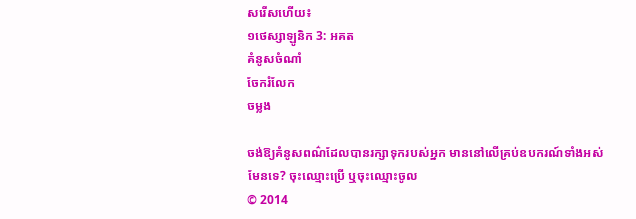សរើសហើយ៖
១ថេស្សាឡូនិក 3: អគត
គំនូសចំណាំ
ចែករំលែក
ចម្លង

ចង់ឱ្យគំនូសពណ៌ដែលបានរក្សាទុករបស់អ្នក មាននៅលើគ្រប់ឧបករណ៍ទាំងអស់មែនទេ? ចុះឈ្មោះប្រើ ឬចុះឈ្មោះចូល
© 2014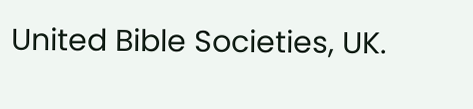United Bible Societies, UK.